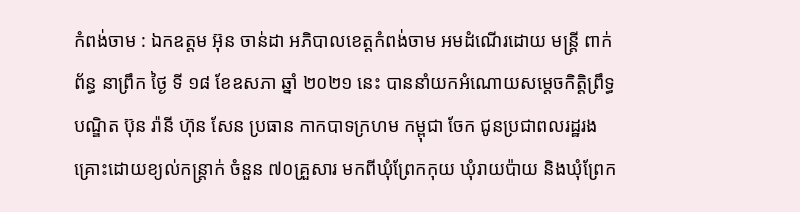កំពង់ចាម : ឯកឧត្តម អ៊ុន ចាន់ដា អភិបាលខេត្តកំពង់ចាម អមដំណើរដោយ មន្ត្រី ពាក់ព័ន្ធ នាព្រឹក ថ្ងៃ ទី ១៨ ខែឧសភា ឆ្នាំ ២០២១ នេះ បាននាំយកអំណោយសម្តេចកិត្តិព្រឹទ្ធបណ្ឌិត ប៊ុន រ៉ានី ហ៊ុន សែន ប្រធាន កាកបាទក្រហម កម្ពុជា ចែក ជូនប្រជាពលរដ្ឋរងគ្រោះដោយខ្យល់កន្ត្រាក់ ចំនួន ៧០គ្រួសារ មកពីឃុំព្រែកកុយ ឃុំរាយប៉ាយ និងឃុំព្រែក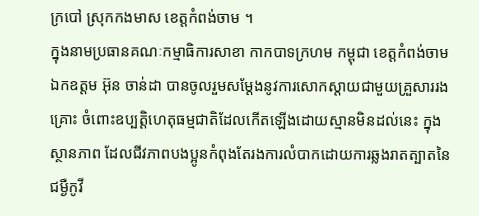ក្របៅ ស្រុកកងមាស ខេត្តកំពង់ចាម ។
ក្នុងនាមប្រធានគណៈកម្មាធិការសាខា កាកបាទក្រហម កម្ពុជា ខេត្តកំពង់ចាម ឯកឧត្ដម អ៊ុន ចាន់ដា បានចូលរួមសម្តែងនូវការសោកស្តាយជាមួយគ្រួសាររងគ្រោះ ចំពោះឧប្បត្តិហេតុធម្មជាតិដែលកើតឡើងដោយស្មានមិនដល់នេះ ក្នុងស្ថានភាព ដែលជីវភាពបងប្អូនកំពុងតែរងការលំបាកដោយការឆ្លងរាតត្បាតនៃជម្ងឺកូវី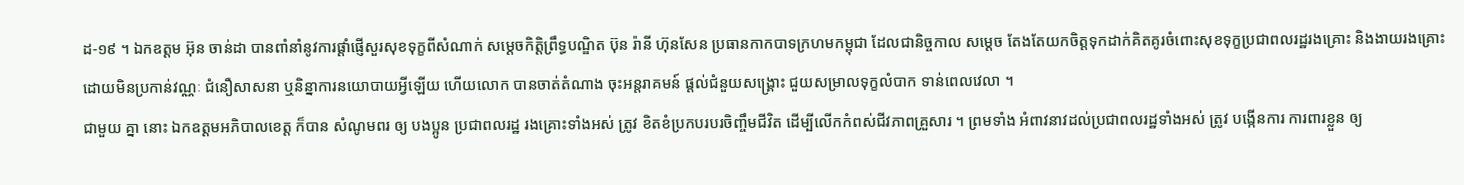ដ-១៩ ។ ឯកឧត្តម អ៊ុន ចាន់ដា បានពាំនាំនូវការផ្ដាំផ្ញើសួរសុខទុក្ខពីសំណាក់ សម្ដេចកិត្តិព្រឹទ្ធបណ្ឌិត ប៊ុន រ៉ានី ហ៊ុនសែន ប្រធានកាកបាទក្រហមកម្ពុជា ដែលជានិច្ចកាល សម្តេច តែងតែយកចិត្តទុកដាក់គិតគូរចំពោះសុខទុក្ខប្រជាពលរដ្ឋរងគ្រោះ និងងាយរងគ្រោះ ដោយមិនប្រកាន់វណ្ណៈ ជំនឿសាសនា ឬនិន្នាការនយោបាយអ្វីឡើយ ហើយលោក បានចាត់តំណាង ចុះអន្តរាគមន៍ ផ្តល់ជំនួយសង្រ្គោះ ជួយសម្រាលទុក្ខលំបាក ទាន់ពេលវេលា ។
ជាមួយ គ្នា នោះ ឯកឧត្តមអភិបាលខេត្ត ក៏បាន សំណូមពរ ឲ្យ បងប្អូន ប្រជាពលរដ្ឋ រងគ្រោះទាំងអស់ ត្រូវ ខិតខំប្រកបរបរចិញ្ចឹមជីវិត ដើម្បីលើកកំពស់ជីវភាពគ្រួសារ ។ ព្រមទាំង អំពាវនាវដល់ប្រជាពលរដ្ឋទាំងអស់ ត្រូវ បង្កើនការ ការពារខ្លួន ឲ្យ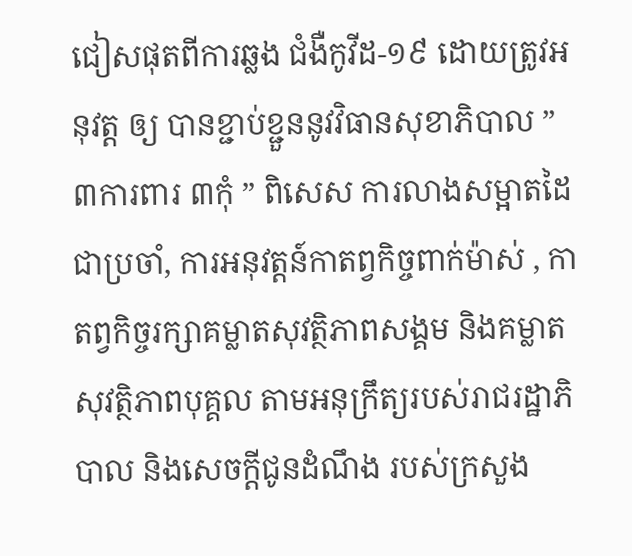ជៀសផុតពីការឆ្លង ជំងឺកូវីដ-១៩ ដោយត្រូវអនុវត្ត ឲ្យ បានខ្ជាប់ខ្ជួននូវវិធានសុខាភិបាល ” ៣ការពារ ៣កុំ ” ពិសេស ការលាងសម្អាតដៃជាប្រចាំ, ការអនុវត្តន៍កាតព្វកិច្ចពាក់ម៉ាស់ , កាតព្វកិច្ចរក្សាគម្លាតសុវត្ថិភាពសង្គម និងគម្លាតសុវត្ថិភាពបុគ្គល តាមអនុក្រឹត្យរបស់រាជរដ្ឋាភិបាល និងសេចក្តីជូនដំណឹង របស់ក្រសួង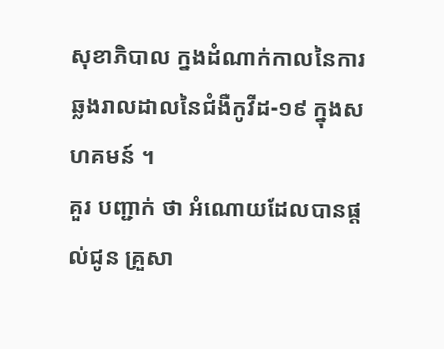សុខាភិបាល ក្នងដំណាក់កាលនៃការឆ្លងរាលដាលនៃជំងឺកូវីដ-១៩ ក្នុងសហគមន៍ ។
គួរ បញ្ជាក់ ថា អំណោយដែលបានផ្ដល់ជូន គ្រួសា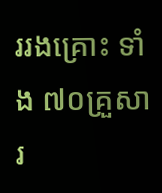ររងគ្រោះ ទាំង ៧០គ្រួសារ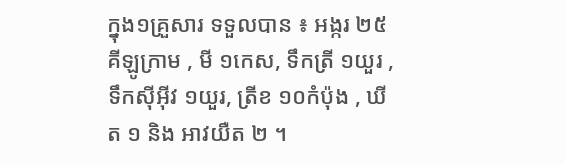ក្នុង១គ្រួសារ ទទួលបាន ៖ អង្ករ ២៥គីឡូក្រាម , មី ១កេស, ទឹកត្រី ១យួរ ,ទឹកសុីអុីវ ១យួរ, ត្រីខ ១០កំប៉ុង , ឃីត ១ និង អាវយឺត ២ ។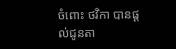ចំពោះ ថវិកា បានផ្តល់ជូនតា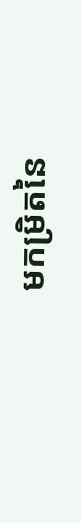មកម្រិតនៃ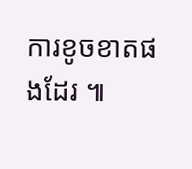ការខូចខាតផងដែរ ៕